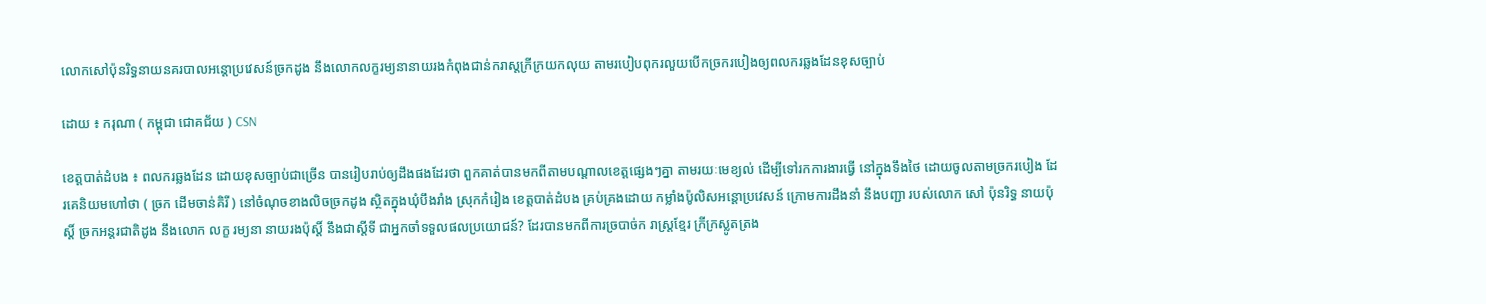លោកសៅប៉ុនរិទ្ធនាយនគរបាលអន្តោប្រវេសន៍ច្រកដូង នឹងលោកលក្ខរម្យនានាយរងកំពុងជាន់ករាស្តក្រីក្រយកលុយ តាមរបៀបពុករលួយបើកច្រករបៀងឲ្យពលករឆ្លងដែនខុសច្បាប់

ដោយ ៖ ករុណា ( កម្ពុជា ជោគជ័យ ) CSN

ខេត្តបាត់ដំបង ៖ ពលករឆ្លងដែន ដោយខុសច្បាប់ជាច្រើន បានរៀបរាប់ឲ្យដឹងផងដែរថា ពួកគាត់បានមកពីតាមបណ្ដាលខេត្តផ្សេងៗគ្នា តាមរយៈមេខ្យល់ ដើម្បីទៅរកការងារធ្វើ នៅក្នុងទឹងថៃ ដោយចូលតាមច្រករបៀង ដែរគេនិយមហៅថា ( ច្រក ដើមចាន់គិរី ) នៅចំណុចខាងលិចច្រកដូង ស្ថិតក្នុងឃុំបឹងរាំង ស្រុកកំរៀង ខេត្តបាត់ដំបង គ្រប់គ្រងដោយ កម្លាំងប៉ូលិសអន្តោប្រវេសន៍ ក្រោមការដឹងនាំ នឹងបញ្ជា របស់លោក សៅ ប៉ុនរិទ្ធ នាយប៉ុស្តិ៍ ច្រកអន្តរជាតិដូង នឹងលោក លក្ខ រម្យនា នាយរងប៉ុស្តិ៍ នឹងជាស្តីទី ជាអ្នកចាំទទួលផលប្រយោជន៍? ដែរបានមកពីការច្របាច់ក រាស្ត្រខ្មែរ ក្រីក្រស្លូតត្រង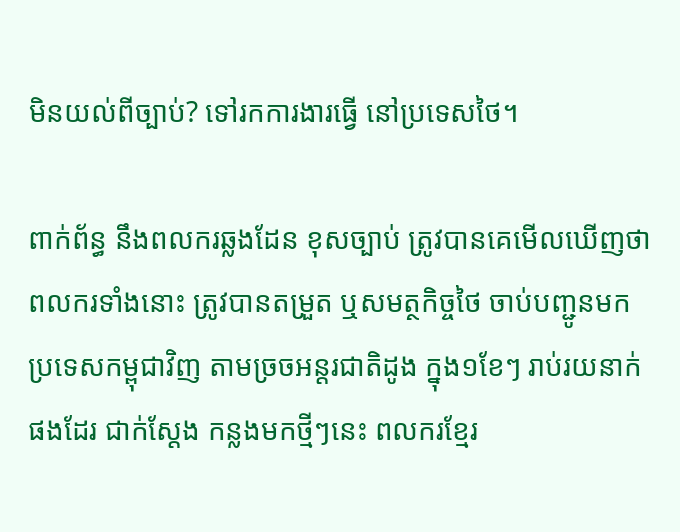មិនយល់ពីច្បាប់? ទៅរកការងារធ្វើ នៅប្រទេសថៃ។

ពាក់ព័ន្ធ នឹងពលករឆ្លងដែន ខុសច្បាប់ ត្រូវបានគេមើលឃើញថា ពលករទាំងនោះ ត្រូវបានតម្រួត ឬសមត្ថកិច្ចថៃ ចាប់បញ្ជូនមកប្រទេសកម្ពុជាវិញ តាមច្រចអន្តរជាតិដូង ក្នុង១ខែៗ រាប់រយនាក់ផងដែរ ជាក់ស្តែង កន្លងមកថ្មីៗនេះ ពលករខ្មែរ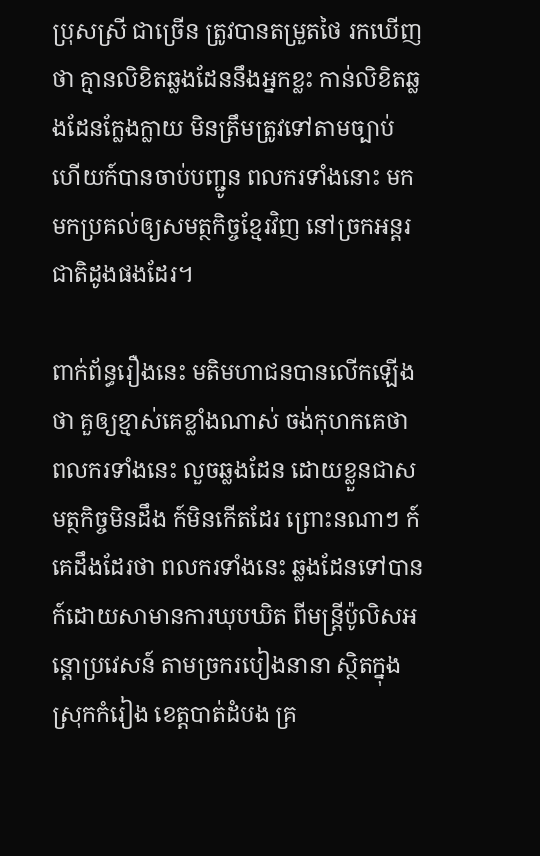ប្រុសស្រី ជាច្រើន ត្រូវបានតម្រួតថៃ រកឃើញថា គ្មានលិខិតឆ្លងដែននឹងអ្នកខ្លះ កាន់លិខិតឆ្លងដែនក្លែងក្លាយ មិនត្រឹមត្រូវទៅតាមច្បាប់ ហើយក៍បានចាប់បញ្ជូន ពលករទាំងនោះ មកមកប្រគល់ឲ្យសមត្ថកិច្ចខ្មែរវិញ នៅច្រកអន្តរជាតិដូងផងដែរ។

ពាក់ព័ន្ធរឿងនេះ មតិមហាជនបានលើកឡើងថា គួឲ្យខ្មាស់គេខ្លាំងណាស់ ចង់កុហកគេថា ពលករទាំងនេះ លួចឆ្លងដែន ដោយខ្លួនជាសមត្ថកិច្ចមិនដឹង ក៍មិនកើតដែរ ព្រោះនណាៗ ក៍គេដឹងដែរថា ពលករទាំងនេះ ឆ្លងដែនទៅបាន ក៍ដោយសាមានការឃុបឃិត ពីមន្ត្រីប៉ូលិសអន្តោប្រវេសន៍ តាមច្រករបៀងនានា ស្ថិតក្នុងស្រុកកំរៀង ខេត្តបាត់ដំបង គ្រ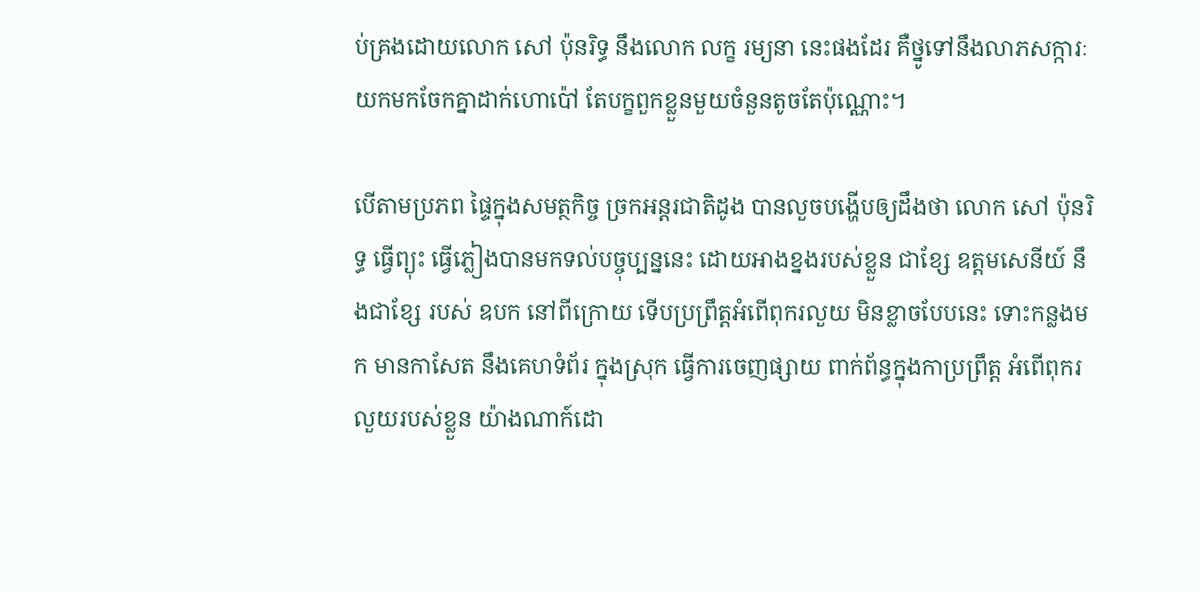ប់គ្រងដោយលោក សៅ ប៉ុនរិទ្ធ នឹងលោក លក្ខ រម្យនា នេះផងដែរ គឺថ្នូទៅនឹងលាភសក្ការៈ យកមកចែកគ្នាដាក់ហោប៉ៅ តែបក្ខពួកខ្លួនមួយចំនួនតូចតែប៉ុណ្ណោះ។

បើតាមប្រភព ផ្ទៃក្នុងសមត្ថកិច្ច ច្រកអន្តរជាតិដូង បានលួចបង្ហើបឲ្យដឹងថា លោក សៅ ប៉ុនរិទ្ធ ធ្វើព្យុះ ធ្វើភ្លៀងបានមកទល់បច្ចុប្បន្ននេះ ដោយអាងខ្នងរបស់ខ្លួន ជាខ្សែ ឧត្តមសេនីយ៍ នឹងជាខ្សែ របស់ ឧបក នៅពីក្រោយ ទើបប្រព្រឹត្តអំពើពុករលួយ មិនខ្លាចបែបនេះ ទោះកន្លងមក មានកាសែត នឹងគេហទំព័រ ក្នុងស្រុក ធ្វើការចេញផ្សាយ ពាក់ព័ន្ធក្នុងកាប្រព្រឹត្ត អំពើពុករលួយរបស់ខ្លួន យ៉ាងណាក៍ដោ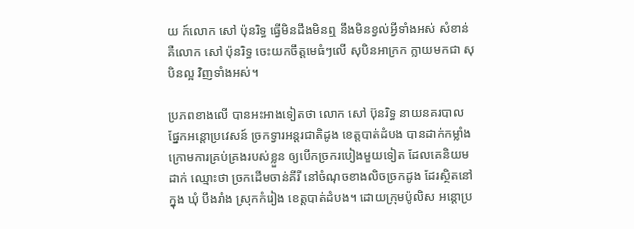យ ក៍លោក សៅ ប៉ុនរិទ្ធ ធ្វើមិនដឹងមិនឮ នឹងមិនខ្វល់អ្វីទាំងអស់ សំខាន់គឺលោក សៅ ប៉ុនរិទ្ធ ចេះយកចឹត្តមេធំៗលើ សុបិនអាក្រក ក្លាយមកជា សុបិនល្អ វិញទាំងអស់។

ប្រភពខាងលើ បានអះអាងទៀតថា លោក សៅ ប៊ុនរិទ្ធ នាយនគរបាល ផ្នែកអន្តោប្រវេសន៍ ច្រកទ្វារអន្តរជាតិដូង ខេត្តបាត់ដំបង បានដាក់កម្លាំង ក្រោមការគ្រប់គ្រងរបស់ខ្លួន ឲ្យបើកច្រករបៀងមួយទៀត ដែលគេនិយមដាក់ ឈ្មោះថា ច្រកដើមចាន់គីរី នៅចំណុចខាងលិចច្រកដូង ដែរស្ថិតនៅក្នុង ឃុំ បឹងរាំង ស្រុកកំរៀង ខេត្តបាត់ដំបង។ ដោយក្រុមប៉ូលិស អន្តោប្រ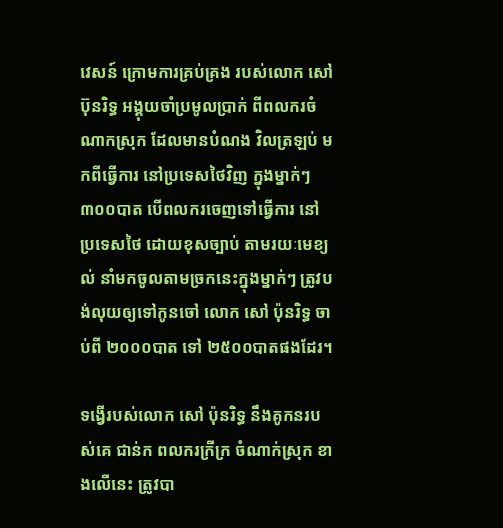វេសន៍ ក្រោមការគ្រប់គ្រង របស់លោក សៅ ប៊ុនរិទ្ធ អង្គុយចាំប្រមូលប្រាក់ ពីពលករចំណាកស្រុក ដែលមានបំណង វិលត្រឡប់ មកពីធ្វើការ នៅប្រទេសថៃវិញ ក្នុងម្នាក់ៗ ៣០០បាត បើពលករចេញទៅធ្វើការ នៅប្រទេសថៃ ដោយខុសច្បាប់ តាមរយៈមេខ្យល់ នាំមកចូលតាមច្រកនេះក្នុងម្នាក់ៗ ត្រូវបង់លុយឲ្យទៅកូនចៅ លោក សៅ ប៉ុនរិទ្ធ ចាប់ពី ២០០០បាត ទៅ ២៥០០បាតផងដែរ។

ទង្វើរបស់លោក សៅ ប៉ុនរិទ្ធ នឹងគូកនរបស់គេ ជាន់ក ពលករក្រីក្រ ចំណាក់ស្រុក ខាងលើនេះ ត្រូវបា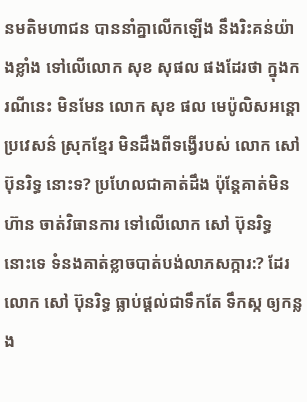នមតិមហាជន បាននាំគ្នាលើកឡើង នឹងរិះគន់យ៉ាងខ្លាំង ទៅលើលោក សុខ សុផល ផងដែរថា ក្នុងករណីនេះ មិនមែន លោក សុខ ផល មេប៉ូលិសអន្តោប្រវេសន៌ ស្រុកខ្មែរ មិនដឹងពីទង្វើរបស់ លោក សៅ ប៊ុនរិទ្ធ នោះទ? ប្រហែលជាគាត់ដឹង ប៉ុន្តែគាត់មិនហ៊ាន ចាត់វិធានការ ទៅលើលោក សៅ ប៊ុនរិទ្ធ នោះទេ ទំនងគាត់ខ្លាចបាត់បង់លាភសក្ការ:? ដែរលោក សៅ ប៊ុនរិទ្ធ ធ្លាប់ផ្ដល់ជាទឹកតែ ទឹកស្ក ឲ្យកន្លង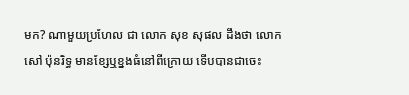មក? ណាមួយប្រហែល ជា លោក សុខ សុផល ដឹងថា លោក សៅ ប៉ុនរិទ្ធ មានខ្សែឬខ្នងធំនៅពីក្រោយ ទើបបានជាចេះ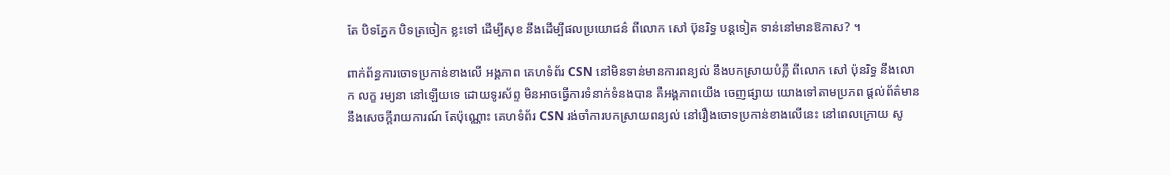តែ បិទភ្នែក បិទត្រចៀក ខ្លះទៅ ដើម្បីសុខ នឹងដើម្បីផលប្រយោជន៌ ពីលោក សៅ ប៊ុនរិទ្ធ បន្តទៀត ទាន់នៅមានឱកាស? ។

ពាក់ព័ន្ធការចោទប្រកាន់ខាងលើ អង្គភាព គេហទំព័រ CSN នៅមិនទាន់មានការពន្យល់ នឹងបកស្រាយបំភ្លឺ ពីលោក សៅ ប៉ុនរិទ្ធ នឹងលោក លក្ខ រម្យនា នៅឡើយទេ ដោយទូរស័ព្ទ មិនអាចធ្វើការទំនាក់ទំនងបាន គឺអង្គភាពយើង ចេញផ្សាយ យោងទៅតាមប្រភព ផ្ដល់ព័ត៌មាន នឹងសេចក្ដីរាយការណ៍ តែប៉ុណ្ណោះ គេហទំព័រ CSN រង់ចាំការបកស្រាយពន្យល់ នៅរឿងចោទប្រកាន់ខាងលើនេះ នៅពេលក្រោយ សូ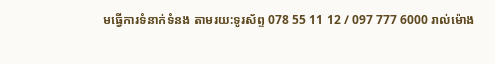មធ្វើការទំនាក់ទំនង តាមរយ:ទូរស័ព្ទ 078 55 11 12 / 097 777 6000 រាល់ម៉ោង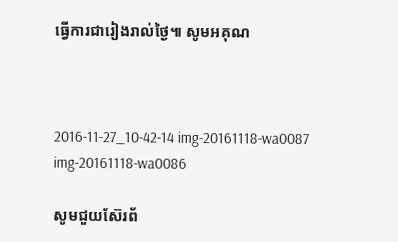ធ្វើការជារៀងរាល់ថ្ងៃ៕ សូមអគុណ



2016-11-27_10-42-14 img-20161118-wa0087 img-20161118-wa0086

សូមជួយស៊ែរព័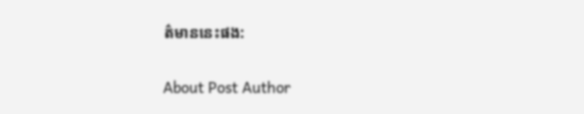ត៌មាននេះផង:

About Post Author